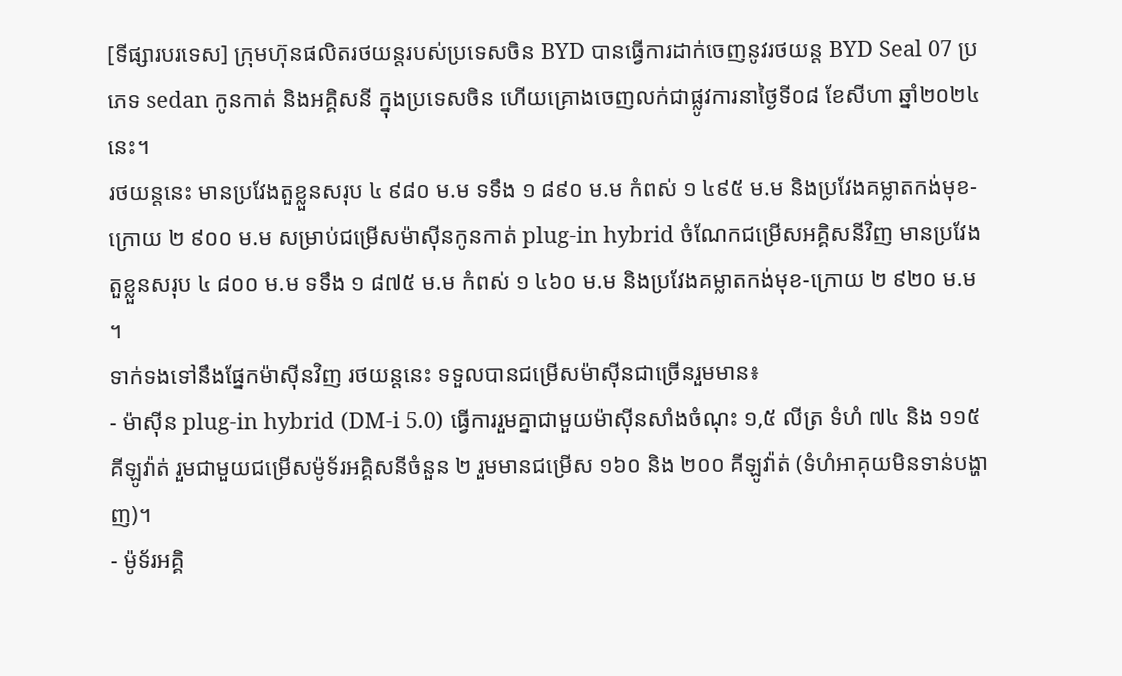[ទីផ្សារបរទេស] ក្រុមហ៊ុនផលិតរថយន្តរបស់ប្រទេសចិន BYD បានធ្វើការដាក់ចេញនូវរថយន្ត BYD Seal 07 ប្រភេទ sedan កូនកាត់ និងអគ្គិសនី ក្នុងប្រទេសចិន ហើយគ្រោងចេញលក់ជាផ្លូវការនាថ្ងៃទី០៨ ខែសីហា ឆ្នាំ២០២៤ នេះ។
រថយន្តនេះ មានប្រវែងតួខ្លួនសរុប ៤ ៩៨០ ម.ម ទទឹង ១ ៨៩០ ម.ម កំពស់ ១ ៤៩៥ ម.ម និងប្រវែងគម្លាតកង់មុខ-ក្រោយ ២ ៩០០ ម.ម សម្រាប់ជម្រើសម៉ាសុីនកូនកាត់ plug-in hybrid ចំណែកជម្រើសអគ្គិសនីវិញ មានប្រវែងតួខ្លួនសរុប ៤ ៨០០ ម.ម ទទឹង ១ ៨៧៥ ម.ម កំពស់ ១ ៤៦០ ម.ម និងប្រវែងគម្លាតកង់មុខ-ក្រោយ ២ ៩២០ ម.ម ។
ទាក់ទងទៅនឹងផ្នែកម៉ាស៊ីនវិញ រថយន្តនេះ ទទួលបានជម្រើសម៉ាសុីនជាច្រើនរួមមាន៖
- ម៉ាស៊ីន plug-in hybrid (DM-i 5.0) ធ្វើការរួមគ្នាជាមួយម៉ាស៊ីនសាំងចំណុះ ១,៥ លីត្រ ទំហំ ៧៤ និង ១១៥ គីឡូវ៉ាត់ រួមជាមួយជម្រើសម៉ូទ័រអគ្គិសនីចំនួន ២ រួមមានជម្រើស ១៦០ និង ២០០ គីឡូវ៉ាត់ (ទំហំអាគុយមិនទាន់បង្ហាញ)។
- ម៉ូទ័រអគ្គិ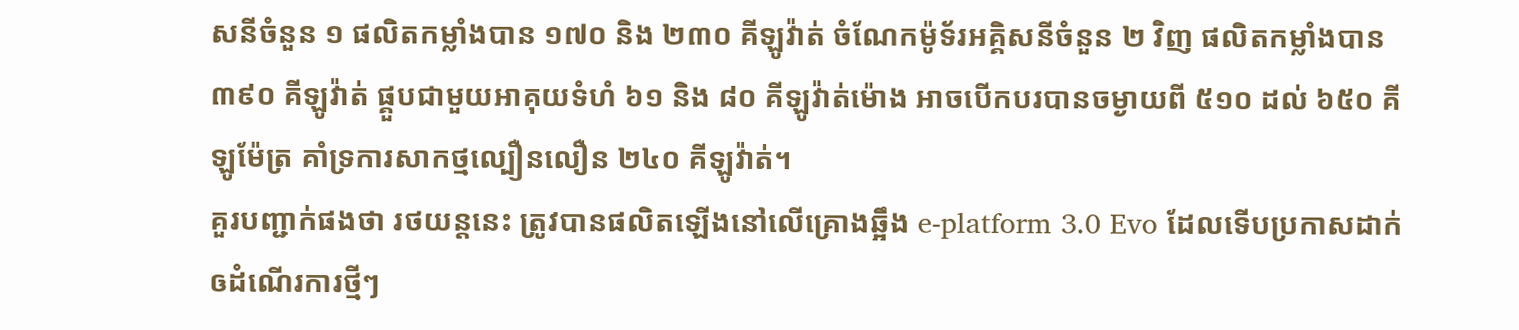សនីចំនួន ១ ផលិតកម្លាំងបាន ១៧០ និង ២៣០ គីឡូវ៉ាត់ ចំណែកម៉ូទ័រអគ្គិសនីចំនួន ២ វិញ ផលិតកម្លាំងបាន ៣៩០ គីឡូវ៉ាត់ ផ្គួបជាមួយអាគុយទំហំ ៦១ និង ៨០ គីឡូវ៉ាត់ម៉ោង អាចបើកបរបានចម្ងាយពី ៥១០ ដល់ ៦៥០ គីឡូម៉ែត្រ គាំទ្រការសាកថ្មល្បឿនលឿន ២៤០ គីឡូវ៉ាត់។
គួរបញ្ជាក់ផងថា រថយន្តនេះ ត្រូវបានផលិតឡើងនៅលើគ្រោងឆ្អឹង e-platform 3.0 Evo ដែលទើបប្រកាសដាក់ឲដំណើរការថ្មីៗ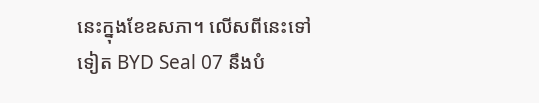នេះក្នុងខែឧសភា។ លើសពីនេះទៅទៀត BYD Seal 07 នឹងបំ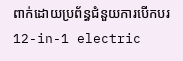ពាក់ដោយប្រព័ន្ធជំនួយការបើកបរ 12-in-1 electric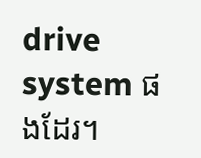drive system ផងដែរ។